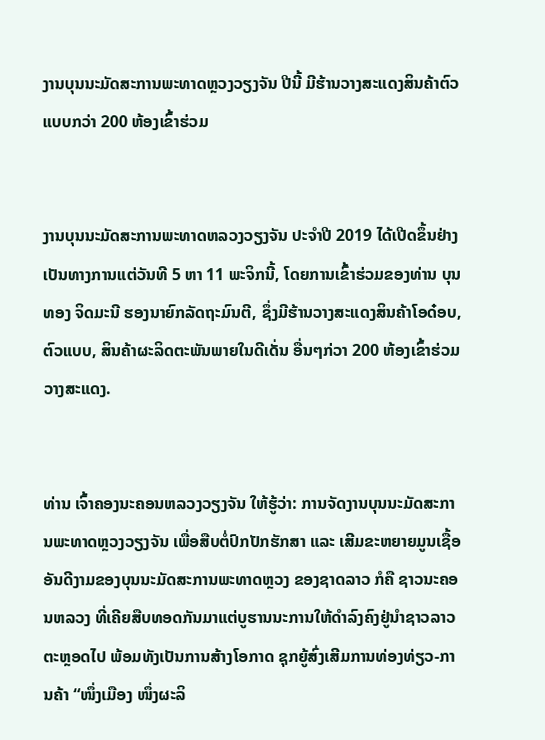ງານບຸນນະມັດສະການພະທາດຫຼວງວຽງຈັນ ປີນີ້ ມີຮ້ານວາງສະແດງສິນຄ້າຕົວແບບກວ່າ 200 ຫ້ອງເຂົ້າຮ່ວມ


ງານບຸນນະມັດສະການພະທາດຫລວງວຽງຈັນ ປະຈຳປີ 2019 ໄດ້ເປີດຂຶ້ນຢ່າງເປັນທາງການແຕ່ວັນທີ 5 ຫາ 11 ພະຈິກນີ້, ໂດຍການເຂົ້າຮ່ວມຂອງທ່ານ ບຸນທອງ ຈິດມະນີ ຮອງນາຍົກລັດຖະມົນຕີ, ຊຶ່ງມີຮ້ານວາງສະແດງສິນຄ້າໂອດ໋ອບ, ຕົວແບບ, ສິນຄ້າຜະລິດຕະພັນພາຍໃນດີເດັ່ນ ອື່ນໆກ່ວາ 200 ຫ້ອງເຂົ້າຮ່ວມວາງສະແດງ.


ທ່ານ ເຈົ້າຄອງນະຄອນຫລວງວຽງຈັນ ໃຫ້ຮູ້ວ່າ: ການຈັດງານບຸນນະມັດສະການພະທາດຫຼວງວຽງຈັນ ເພື່ອສືບຕໍ່ປົກປັກຮັກສາ ແລະ ເສີມຂະຫຍາຍມູນເຊື້ອອັນດີງາມຂອງບຸນນະມັດສະການພະທາດຫຼວງ ຂອງຊາດລາວ ກໍຄື ຊາວນະຄອນຫລວງ ທີ່ເຄີຍສືບທອດກັນມາແຕ່ບູຮານນະການໃຫ້ດຳລົງຄົງຢູ່ນຳຊາວລາວຕະຫຼອດໄປ ພ້ອມທັງເປັນການສ້າງໂອກາດ ຊຸກຍູ້ສົ່ງເສີມການທ່ອງທ່ຽວ-ການຄ້າ “ໜຶ່ງເມືອງ ໜຶ່ງຜະລິ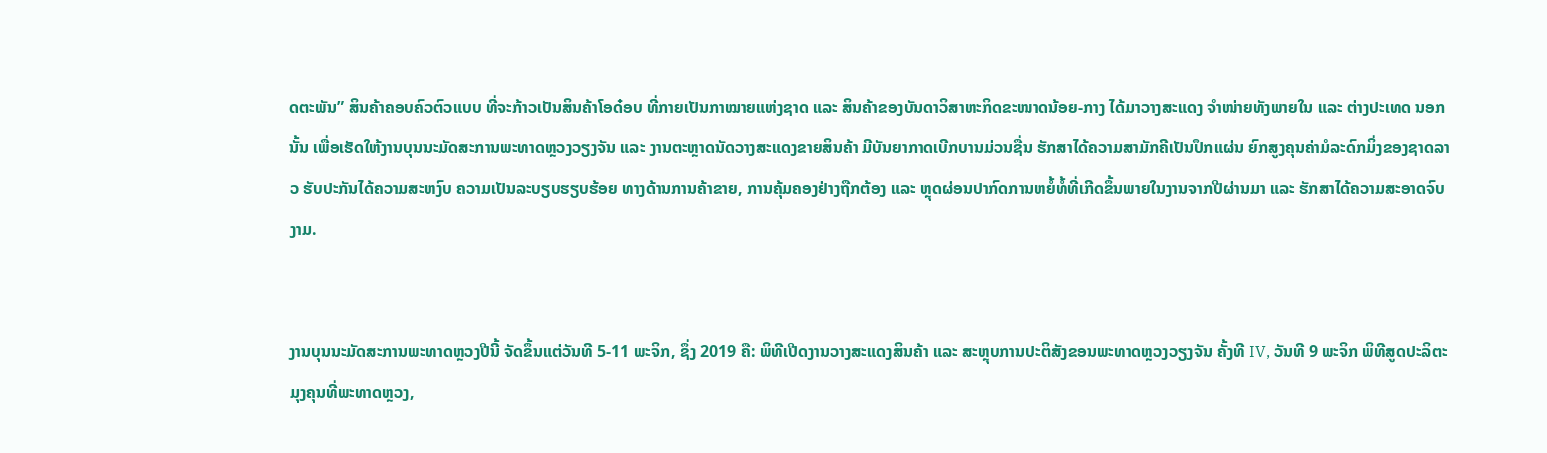ດຕະພັນ” ສິນຄ້າຄອບຄົວຕົວແບບ ທີ່ຈະກ້າວເປັນສິນຄ້າໂອດ໋ອບ ທີ່ກາຍເປັນກາໝາຍແຫ່ງຊາດ ແລະ ສິນຄ້າຂອງບັນດາວິສາຫະກິດຂະໜາດນ້ອຍ-ກາງ ໄດ້ມາວາງສະແດງ ຈຳໜ່າຍທັງພາຍໃນ ແລະ ຕ່າງປະເທດ ນອກນັ້ນ ເພື່ອເຮັດໃຫ້ງານບຸນນະມັດສະການພະທາດຫຼວງວຽງຈັນ ແລະ ງານຕະຫຼາດນັດວາງສະແດງຂາຍສິນຄ້າ ມີບັນຍາກາດເບີກບານມ່ວນຊື່ນ ຮັກສາໄດ້ຄວາມສາມັກຄີເປັນປຶກແຜ່ນ ຍົກສູງຄຸນຄ່າມໍລະດົກມິ່ງຂອງຊາດລາວ ຮັບປະກັນໄດ້ຄວາມສະຫງົບ ຄວາມເປັນລະບຽບຮຽບຮ້ອຍ ທາງດ້ານການຄ້າຂາຍ, ການຄຸ້ມຄອງຢ່າງຖືກຕ້ອງ ແລະ ຫຼຸດຜ່ອນປາກົດການຫຍໍ້ທໍ້ທີ່ເກີດຂຶ້ນພາຍໃນງານຈາກປີຜ່ານມາ ແລະ ຮັກສາໄດ້ຄວາມສະອາດຈົບງາມ.


ງານບຸນນະມັດສະການພະທາດຫຼວງປີນີ້ ຈັດຂຶ້ນແຕ່ວັນທີ 5-11 ພະຈິກ, ຊຶ່ງ 2019 ຄື: ພິທີເປີດງານວາງສະແດງສິນຄ້າ ແລະ ສະຫຼຸບການປະຕິສັງຂອນພະທາດຫຼວງວຽງຈັນ ຄັ້ງທີ IV, ວັນທີ 9 ພະຈິກ ພິທີສູດປະລິຕະມຸງຄຸນທີ່ພະທາດຫຼວງ,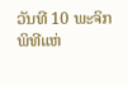ວັນທີ 10 ພະຈິກ ພິທີແຫ່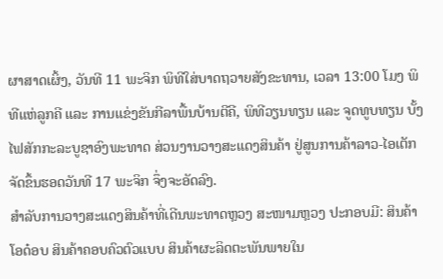ຜາສາດເຜິ້ງ, ວັນທີ 11 ພະຈິກ ພິທີໃສ່ບາດຖວາຍສັງຂະທານ, ເວລາ 13:00 ໂມງ ພິທີແຫ່ລູກຄີ ແລະ ການແຂ່ງຂັນກີລາພື້ນບ້ານຕີຄີ, ພິທີວຽນທຽນ ແລະ ຈູດທູບທຽນ ບັ້ງໄຟສັກກະລະບູຊາອົງພະທາດ ສ່ວນງານວາງສະແດງສິນຄ້າ ຢູ່ສູນການຄ້າລາວ-ໄອເຕັກ ຈັດຂຶ້ນຮອດວັນທີ 17 ພະຈິກ ຈຶ່ງຈະອັດລົງ.
ສຳລັບການວາງສະແດງສິນຄ້າທີ່ເດີນພະທາດຫຼວງ ສະໜາມຫຼວງ ປະກອບມີ: ສິນຄ້າໂອດ໋ອບ ສິນຄ້າຄອບຄົວຕົວແບບ ສິນຄ້າຜະລິດຕະພັນພາຍໃນ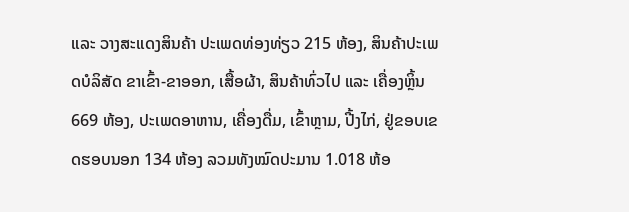ແລະ ວາງສະແດງສິນຄ້າ ປະເພດທ່ອງທ່ຽວ 215 ຫ້ອງ, ສິນຄ້າປະເພດບໍລິສັດ ຂາເຂົ້າ-ຂາອອກ, ເສື້ອຜ້າ, ສິນຄ້າທົ່ວໄປ ແລະ ເຄື່ອງຫຼິ້ນ 669 ຫ້ອງ, ປະເພດອາຫານ, ເຄື່ອງດື່ມ, ເຂົ້າຫຼາມ, ປີ້ງໄກ່, ຢູ່ຂອບເຂດຮອບນອກ 134 ຫ້ອງ ລວມທັງໝົດປະມານ 1.018 ຫ້ອ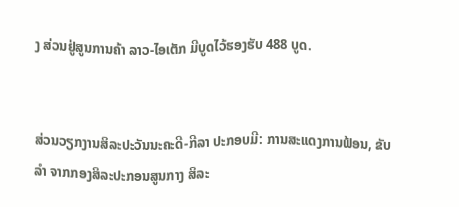ງ ສ່ວນຢູ່ສູນການຄ້າ ລາວ-ໄອເຕັກ ມີບູດໄວ້ຮອງຮັບ 488 ບູດ.


ສ່ວນວຽກງານສິລະປະວັນນະຄະດີ-ກີລາ ປະກອບມີ: ການສະແດງການຟ້ອນ, ຂັບລຳ ຈາກກອງສິລະປະກອນສູນກາງ ສິລະ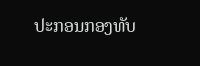ປະກອນກອງທັບ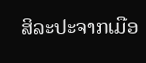ສິລະປະຈາກເມືອ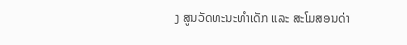ງ ສູນວັດທະນະທຳເດັກ ແລະ ສະໂມສອນດ່າ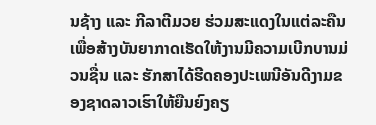ນຊ້າງ ແລະ ກີລາຕີມວຍ ຮ່ວມສະແດງໃນແຕ່ລະຄືນເພື່ອສ້າງບັນຍາກາດເຮັດໃຫ້ງານມີຄວາມເບີກບານມ່ວນຊື່ນ ແລະ ຮັກສາໄດ້ຮີດຄອງປະເພນີອັນດີງາມຂອງຊາດລາວເຮົາໃຫ້ຍືນຍົງຄຽ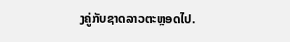ງຄູ່ກັບຊາດລາວຕະຫຼອດໄປ.